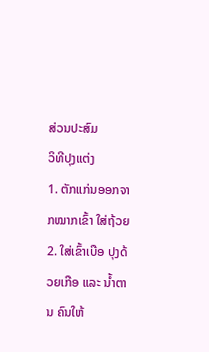ສ່ວນປະສົມ
ວິທີປຸງແຕ່ງ
1. ຕັກແກ່ນອອກຈາກໝາກເຂົ້າ ໃສ່ຖ້ວຍ
2. ໃສ່ເຂົ້າເບືອ ປຸງດ້ວຍເກືອ ແລະ ນ້ຳຕານ ຄົນໃຫ້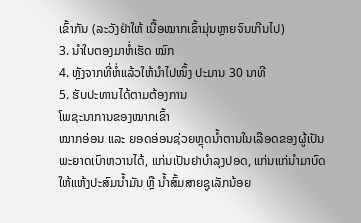ເຂົ້າກັນ (ລະວັງຢ່າໃຫ້ ເນື້ອໝາກເຂົ້າມຸ່ນຫຼາຍຈົນເກີນໄປ)
3. ນຳໃບຕອງມາຫໍ່ເຮັດ ໝົກ
4. ຫຼັງຈາກທີ່ຫໍ່ແລ້ວໃຫ້ນຳໄປໜຶ້ງ ປະມານ 30 ນາທີ
5. ຮັບປະທານໄດ້ຕາມຕ້ອງການ
ໂພຊະນາການຂອງໝາກເຂົ້າ
ໝາກອ່ອນ ແລະ ຍອດອ່ອນຊ່ວຍຫຼຸດນ້ຳຕານໃນເລືອດຂອງຜູ້ເປັນພະຍາດເບົາຫວານໄດ້, ແກ່ນເປັນຢາບຳລຸງປອດ, ແກ່ນແກ່ນຳມາບົດໃຫ້ແຫ້ງປະສົມນ້ຳມັນ ຫຼື ນ້ຳສົ້ມສາຍຊູເລັກນ້ອຍ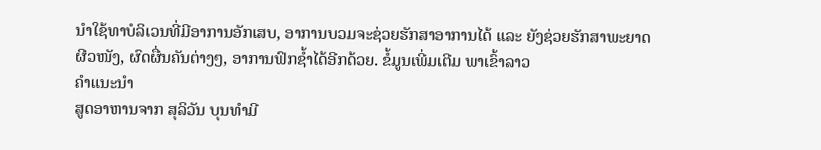ນຳໃຊ້ທາບໍລິເວນທີ່ມີອາການອັກເສບ, ອາການບວມຈະຊ່ວຍຮັກສາອາການໄດ້ ແລະ ຍັງຊ່ວຍຮັກສາພະຍາດຜີວໜັງ, ຜົດຜື່ນຄັນຕ່າງໆ, ອາການຟົກຊ້ຳໄດ້ອີກດ້ວຍ. ຂໍ້ມູນເພີ່ມເຕີມ ພາເຂົ້າລາວ
ຄຳແນະນຳ
ສູດອາຫານຈາກ ສຸລິວັນ ບຸນທຳມີ